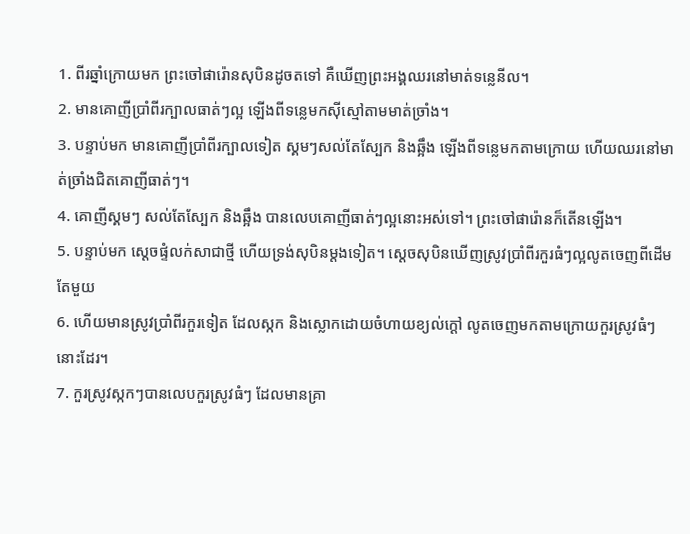1. ពីរឆ្នាំក្រោយមក ព្រះចៅផារ៉ោនសុបិនដូចតទៅ គឺឃើញព្រះអង្គឈរនៅមាត់ទន្លេនីល។
2. មានគោញីប្រាំពីរក្បាលធាត់ៗល្អ ឡើងពីទន្លេមកស៊ីស្មៅតាមមាត់ច្រាំង។
3. បន្ទាប់មក មានគោញីប្រាំពីរក្បាលទៀត ស្គមៗសល់តែស្បែក និងឆ្អឹង ឡើងពីទន្លេមកតាមក្រោយ ហើយឈរនៅមាត់ច្រាំងជិតគោញីធាត់ៗ។
4. គោញីស្គមៗ សល់តែស្បែក និងឆ្អឹង បានលេបគោញីធាត់ៗល្អនោះអស់ទៅ។ ព្រះចៅផារ៉ោនក៏តើនឡើង។
5. បន្ទាប់មក ស្ដេចផ្ទំលក់សាជាថ្មី ហើយទ្រង់សុបិនម្ដងទៀត។ ស្ដេចសុបិនឃើញស្រូវប្រាំពីរកួរធំៗល្អលូតចេញពីដើមតែមួយ
6. ហើយមានស្រូវប្រាំពីរកួរទៀត ដែលស្កក និងស្លោកដោយចំហាយខ្យល់ក្ដៅ លូតចេញមកតាមក្រោយកួរស្រូវធំៗនោះដែរ។
7. កួរស្រូវស្កកៗបានលេបកួរស្រូវធំៗ ដែលមានគ្រា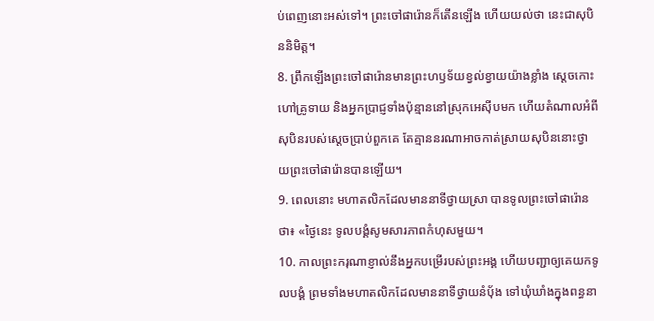ប់ពេញនោះអស់ទៅ។ ព្រះចៅផារ៉ោនក៏តើនឡើង ហើយយល់ថា នេះជាសុបិននិមិត្ត។
8. ព្រឹកឡើងព្រះចៅផារ៉ោនមានព្រះហឫទ័យខ្វល់ខ្វាយយ៉ាងខ្លាំង ស្ដេចកោះហៅគ្រូទាយ និងអ្នកប្រាជ្ញទាំងប៉ុន្មាននៅស្រុកអេស៊ីបមក ហើយតំណាលអំពីសុបិនរបស់ស្ដេចប្រាប់ពួកគេ តែគ្មាននរណាអាចកាត់ស្រាយសុបិននោះថ្វាយព្រះចៅផារ៉ោនបានឡើយ។
9. ពេលនោះ មហាតលិកដែលមាននាទីថ្វាយស្រា បានទូលព្រះចៅផារ៉ោនថា៖ «ថ្ងៃនេះ ទូលបង្គំសូមសារភាពកំហុសមួយ។
10. កាលព្រះករុណាខ្ញាល់នឹងអ្នកបម្រើរបស់ព្រះអង្គ ហើយបញ្ជាឲ្យគេយកទូលបង្គំ ព្រមទាំងមហាតលិកដែលមាននាទីថ្វាយនំប៉័ង ទៅឃុំឃាំងក្នុងពន្ធនា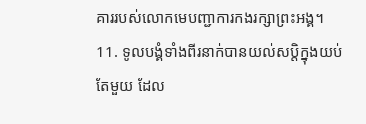គាររបស់លោកមេបញ្ជាការកងរក្សាព្រះអង្គ។
11. ទូលបង្គំទាំងពីរនាក់បានយល់សប្តិក្នុងយប់តែមួយ ដែល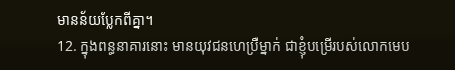មានន័យប្លែកពីគ្នា។
12. ក្នុងពន្ធនាគារនោះ មានយុវជនហេប្រឺម្នាក់ ជាខ្ញុំបម្រើរបស់លោកមេប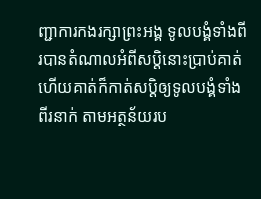ញ្ជាការកងរក្សាព្រះអង្គ ទូលបង្គំទាំងពីរបានតំណាលអំពីសប្តិនោះប្រាប់គាត់ ហើយគាត់ក៏កាត់សប្តិឲ្យទូលបង្គំទាំងពីរនាក់ តាមអត្ថន័យរប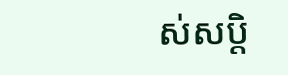ស់សប្តិ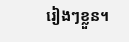រៀងៗខ្លួន។